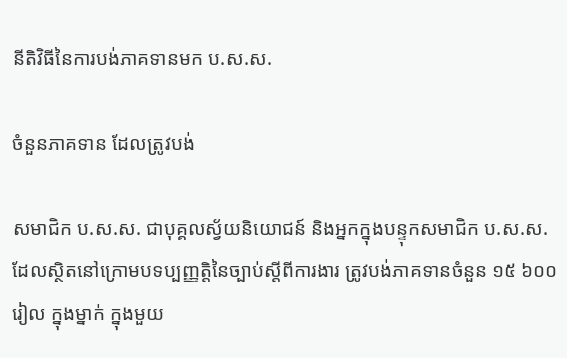នីតិវិធីនៃការបង់ភាគទានមក ប.ស.ស.

ចំនួនភាគទាន ដែលត្រូវបង់

សមាជិក ប.ស.ស. ជាបុគ្គលស្វ័យនិយោជន៍ និងអ្នកក្នុងបន្ទុកសមាជិក ប.ស.ស. ដែលស្ថិតនៅក្រោមបទប្បញ្ញត្តិនៃច្បាប់ស្តីពីការងារ ត្រូវបង់ភាគទានចំនួន ១៥ ៦០០រៀល ក្នុងម្នាក់ ក្នុងមួយ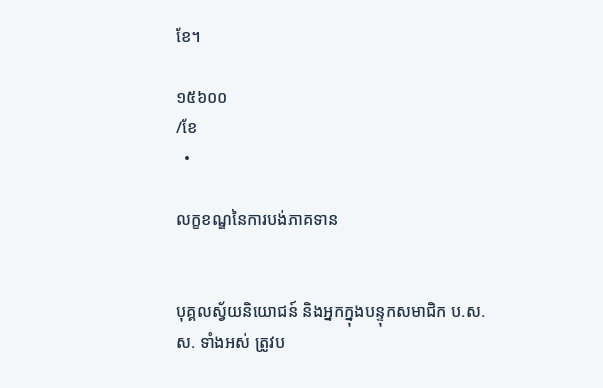ខែ។

១៥៦០០
/ខែ
  •

លក្ខខណ្ឌនៃការបង់ភាគទាន


បុគ្គលស្វ័យនិយោជន៍ និងអ្នកក្នុងបន្ទុកសមាជិក ប.ស.ស. ទាំងអស់ ត្រូវប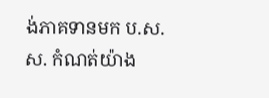ង់ភាគទានមក ប.ស.ស. កំណត់យ៉ាង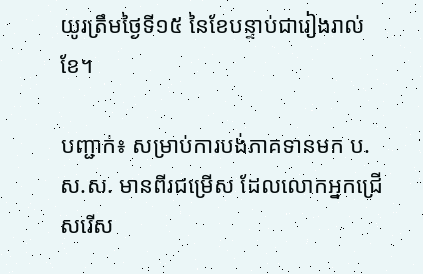យូរត្រឹមថ្ងៃទី១៥ នៃខែបន្ទាប់ជារៀងរាល់ខែ។

បញ្ជាក់៖ សម្រាប់ការបង់ភាគទានមក ប.ស.ស. មានពីរជម្រើស ដែលលោកអ្នកជ្រើសរើស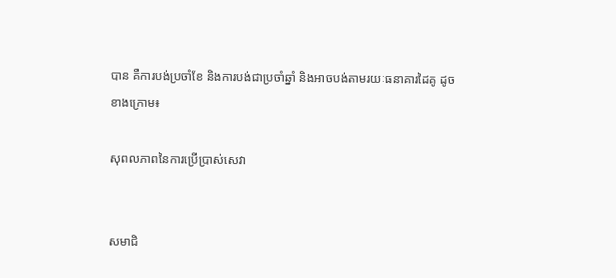បាន គឺការបង់ប្រចាំខែ និងការបង់ជាប្រចាំឆ្នាំ និងអាចបង់តាមរយៈធនាគារដៃគូ ដូចខាងក្រោម៖

សុពលភាពនៃការប្រើប្រាស់សេវា


សមាជិ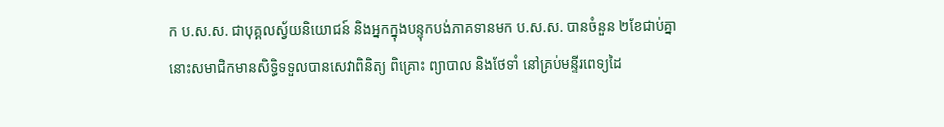ក ប.ស.ស. ជាបុគ្គលស្វ័យនិយោជន៍ និងអ្នកក្នុងបន្ទុកបង់ភាគទានមក ប.ស.ស. បានចំនួន ២ខែជាប់គ្នា នោះសមាជិកមានសិទ្ធិទទួលបានសេវាពិនិត្យ ពិគ្រោះ ព្យាបាល និងថែទាំ នៅគ្រប់មន្ទីរពេទ្យដៃ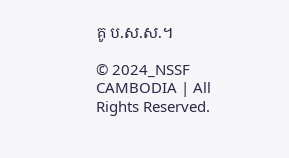គូ ប.ស.ស.។

© 2024_NSSF CAMBODIA | All Rights Reserved.